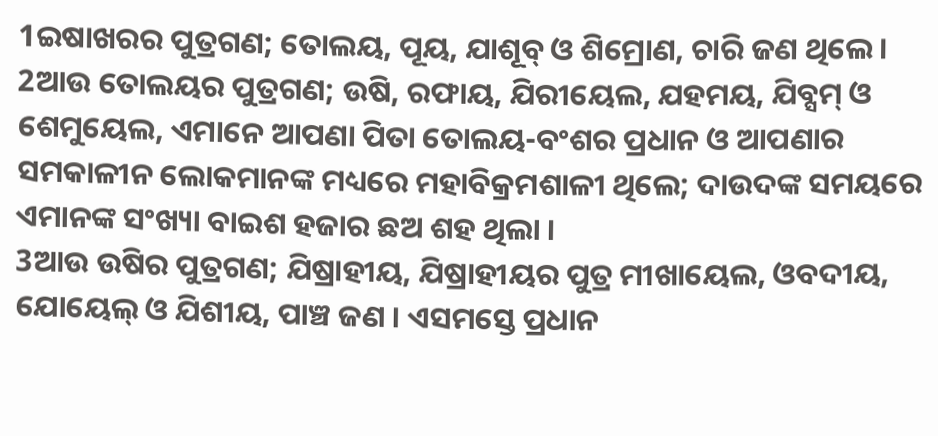1ଇଷାଖରର ପୁତ୍ରଗଣ; ତୋଲୟ, ପୂୟ, ଯାଶୂବ୍ ଓ ଶିମ୍ରୋଣ, ଚାରି ଜଣ ଥିଲେ ।
2ଆଉ ତୋଲୟର ପୁତ୍ରଗଣ; ଉଷି, ରଫାୟ, ଯିରୀୟେଲ, ଯହମୟ, ଯିବ୍ସମ୍ ଓ ଶେମୁୟେଲ, ଏମାନେ ଆପଣା ପିତା ତୋଲୟ-ବଂଶର ପ୍ରଧାନ ଓ ଆପଣାର ସମକାଳୀନ ଲୋକମାନଙ୍କ ମଧ୍ୟରେ ମହାବିକ୍ରମଶାଳୀ ଥିଲେ; ଦାଉଦଙ୍କ ସମୟରେ ଏମାନଙ୍କ ସଂଖ୍ୟା ବାଇଶ ହଜାର ଛଅ ଶହ ଥିଲା ।
3ଆଉ ଉଷିର ପୁତ୍ରଗଣ; ଯିଷ୍ରାହୀୟ, ଯିଷ୍ରାହୀୟର ପୁତ୍ର ମୀଖାୟେଲ, ଓବଦୀୟ, ଯୋୟେଲ୍ ଓ ଯିଶୀୟ, ପାଞ୍ଚ ଜଣ । ଏସମସ୍ତେ ପ୍ରଧାନ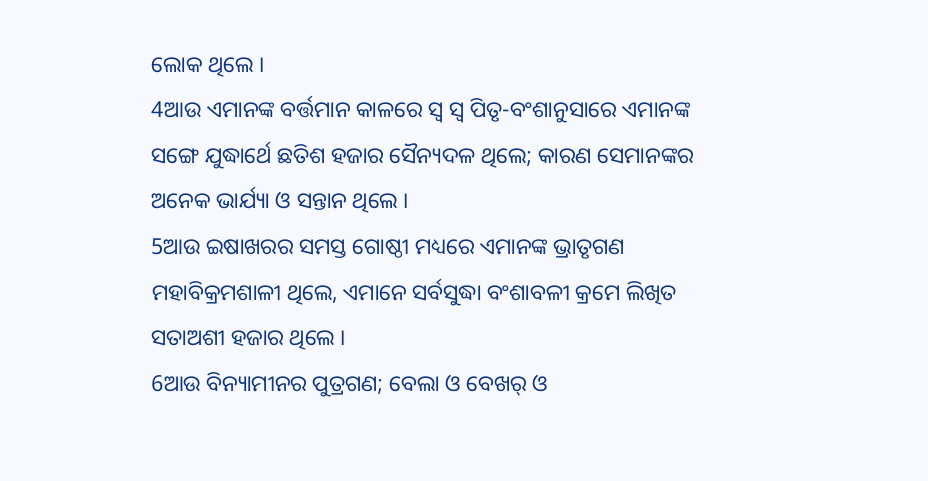ଲୋକ ଥିଲେ ।
4ଆଉ ଏମାନଙ୍କ ବର୍ତ୍ତମାନ କାଳରେ ସ୍ୱ ସ୍ୱ ପିତୃ-ବଂଶାନୁସାରେ ଏମାନଙ୍କ ସଙ୍ଗେ ଯୁଦ୍ଧାର୍ଥେ ଛତିଶ ହଜାର ସୈନ୍ୟଦଳ ଥିଲେ; କାରଣ ସେମାନଙ୍କର ଅନେକ ଭାର୍ଯ୍ୟା ଓ ସନ୍ତାନ ଥିଲେ ।
5ଆଉ ଇଷାଖରର ସମସ୍ତ ଗୋଷ୍ଠୀ ମଧ୍ୟରେ ଏମାନଙ୍କ ଭ୍ରାତୃଗଣ ମହାବିକ୍ରମଶାଳୀ ଥିଲେ, ଏମାନେ ସର୍ବସୁଦ୍ଧା ବଂଶାବଳୀ କ୍ରମେ ଲିଖିତ ସତାଅଶୀ ହଜାର ଥିଲେ ।
6ଆଉ ବିନ୍ୟାମୀନର ପୁତ୍ରଗଣ; ବେଲା ଓ ବେଖର୍ ଓ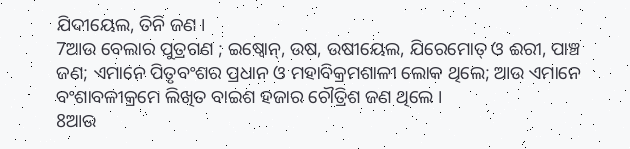ଯିଦୀୟେଲ, ତିନି ଜଣ ।
7ଆଉ ବେଲାର ପୁତ୍ରଗଣ ; ଇଷ୍ବୋନ୍, ଉଷ, ଉଷୀୟେଲ, ଯିରେମୋତ୍ ଓ ଈରୀ, ପାଞ୍ଚ ଜଣ; ଏମାନେ ପିତୃବଂଶର ପ୍ରଧାନ ଓ ମହାବିକ୍ରମଶାଳୀ ଲୋକ ଥିଲେ; ଆଉ ଏମାନେ ବଂଶାବଳୀକ୍ରମେ ଲିଖିତ ବାଇଶ ହଜାର ଚୌତ୍ରିଶ ଜଣ ଥିଲେ ।
8ଆଉ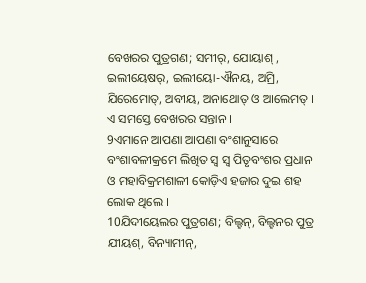ବେଖରର ପୁତ୍ରଗଣ; ସମୀର୍, ଯୋୟାଶ୍ , ଇଲୀୟେଷର୍, ଇଲୀୟୋ-ଐନୟ, ଅମ୍ରି, ଯିରେମୋତ୍, ଅବୀୟ, ଅନାଥୋତ୍ ଓ ଆଲେମତ୍ । ଏ ସମସ୍ତେ ବେଖରର ସନ୍ତାନ ।
9ଏମାନେ ଆପଣା ଆପଣା ବଂଶାନୁସାରେ ବଂଶାବଳୀକ୍ରମେ ଲିଖିତ ସ୍ୱ ସ୍ୱ ପିତୃବଂଶର ପ୍ରଧାନ ଓ ମହାବିକ୍ରମଶାଳୀ କୋଡ଼ିଏ ହଜାର ଦୁଇ ଶହ ଲୋକ ଥିଲେ ।
10ଯିଦୀୟେଲର ପୁତ୍ରଗଣ; ବିଲ୍ହନ୍, ବିଲ୍ହନର ପୁତ୍ର ଯୀୟଶ୍, ବିନ୍ୟାମୀନ୍,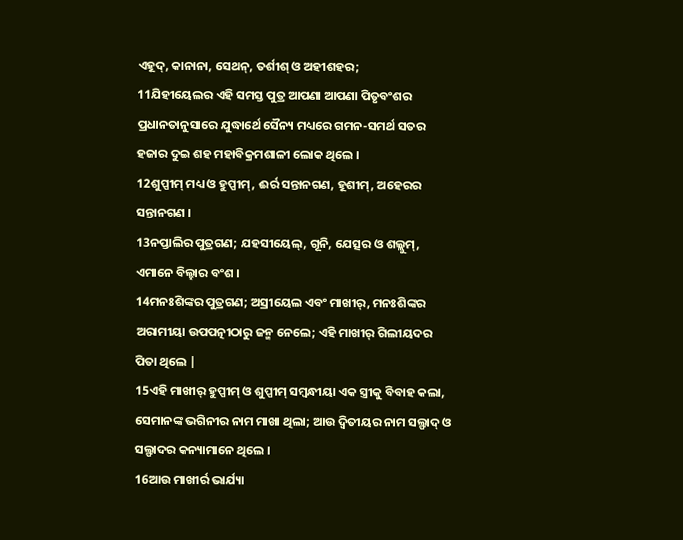ଏହୂଦ୍, କାନାନା, ସେଥନ୍, ତର୍ଶୀଶ୍ ଓ ଅହୀଶହର;
11ଯିହୀୟେଲର ଏହି ସମସ୍ତ ପୁତ୍ର ଆପଣା ଆପଣା ପିତୃବଂଶର ପ୍ରଧାନତାନୁସାରେ ଯୁଦ୍ଧାର୍ଥେ ସୈନ୍ୟ ମଧ୍ୟରେ ଗମନ-ସମର୍ଥ ସତର ହଜାର ଦୁଇ ଶହ ମହାବିକ୍ରମଶାଳୀ ଲୋକ ଥିଲେ ।
12ଶୁପ୍ପୀମ୍ ମଧ୍ୟ ଓ ହୁପ୍ପୀମ୍, ଈର୍ର ସନ୍ତାନଗଣ, ହୂଶୀମ୍, ଅହେରର ସନ୍ତାନଗଣ ।
13ନପ୍ତାଲିର ପୁତ୍ରଗଣ; ଯହସୀୟେଲ୍, ଗୂନି, ଯେତ୍ସର ଓ ଶଲ୍ଲୁମ୍, ଏମାନେ ବିଲ୍ହାର ବଂଶ ।
14ମନଃଶିଙ୍କର ପୁତ୍ରଗଣ; ଅସ୍ରୀୟେଲ ଏବଂ ମାଖୀର୍, ମନଃଶିଙ୍କର ଅରାମୀୟା ଉପପତ୍ନୀଠାରୁ ଜନ୍ମ ନେଲେ; ଏହି ମାଖୀର୍ ଗିଲୀୟଦର ପିତା ଥିଲେ |
15ଏହି ମାଖୀର୍ ହୁପ୍ପୀମ୍ ଓ ଶୁପ୍ପୀମ୍ ସମ୍ବନ୍ଧୀୟା ଏକ ସ୍ତ୍ରୀକୁ ବିବାହ କଲା, ସେମାନଙ୍କ ଭଗିନୀର ନାମ ମାଖା ଥିଲା; ଆଉ ଦ୍ୱିତୀୟର ନାମ ସଲ୍ଫାଦ୍ ଓ ସଲ୍ଫାଦର କନ୍ୟାମାନେ ଥିଲେ ।
16ଆଉ ମାଖୀର୍ର ଭାର୍ଯ୍ୟା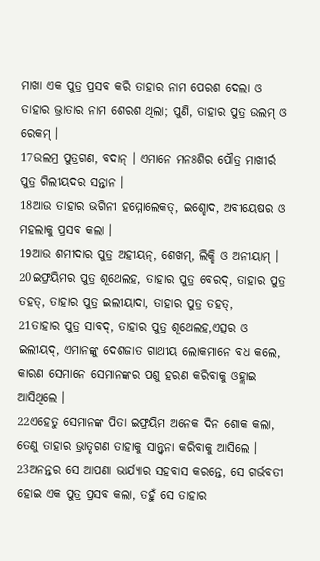ମାଖା ଏକ ପୁତ୍ର ପ୍ରସବ କରି ତାହାର ନାମ ପେରଶ ଦେଲା ଓ ତାହାର ଭ୍ରାତାର ନାମ ଶେରଶ ଥିଲା; ପୁଣି, ତାହାର ପୁତ୍ର ଉଲମ୍ ଓ ରେକମ୍ ।
17ଉଲମ୍ର ପୁତ୍ରଗଣ, ବଦାନ୍ । ଏମାନେ ମନଃଶିର ପୌତ୍ର ମାଖୀର୍ର ପୁତ୍ର ଗିଲୀୟଦର ସନ୍ତାନ ।
18ଆଉ ତାହାର ଭଗିନୀ ହମ୍ମୋଲେକତ୍, ଇଶ୍ହୋଦ, ଅବୀୟେଷର ଓ ମହଲାକୁ ପ୍ରସବ କଲା ।
19ଆଉ ଶମୀଦାର ପୁତ୍ର ଅହୀୟନ୍, ଶେଖମ୍, ଲିକ୍ହି ଓ ଅନୀୟାମ୍ ।
20ଇଫ୍ରୟିମର ପୁତ୍ର ଶୂଥେଲହ, ତାହାର ପୁତ୍ର ବେରଦ୍, ତାହାର ପୁତ୍ର ତହତ୍, ତାହାର ପୁତ୍ର ଇଲୀୟାଦା, ତାହାର ପୁତ୍ର ତହତ୍,
21ତାହାର ପୁତ୍ର ସାବଦ୍, ତାହାର ପୁତ୍ର ଶୂଥେଲହ,ଏତ୍ସର ଓ ଇଲୀୟଦ୍, ଏମାନଙ୍କୁ ଦେଶଜାତ ଗାଥୀୟ ଲୋକମାନେ ବଧ କଲେ, କାରଣ ସେମାନେ ସେମାନଙ୍କର ପଶୁ ହରଣ କରିବାକୁ ଓହ୍ଲାଇ ଆସିଥିଲେ ।
22ଏହେତୁ ସେମାନଙ୍କ ପିତା ଇଫ୍ରୟିମ ଅନେକ ଦିନ ଶୋକ କଲା, ତେଣୁ ତାହାର ଭ୍ରାତୃଗଣ ତାହାକୁ ସାନ୍ତ୍ୱନା କରିବାକୁ ଆସିଲେ ।
23ଅନନ୍ତର ସେ ଆପଣା ଭାର୍ଯ୍ୟାର ସହବାସ କରନ୍ତେ, ସେ ଗର୍ଭବତୀ ହୋଇ ଏକ ପୁତ୍ର ପ୍ରସବ କଲା, ତହୁଁ ସେ ତାହାର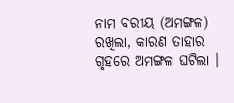ନାମ ବରୀୟ (ଅମଙ୍ଗଳ) ରଖିଲା, କାରଣ ତାହାର ଗୃହରେ ଅମଙ୍ଗଳ ଘଟିଲା ।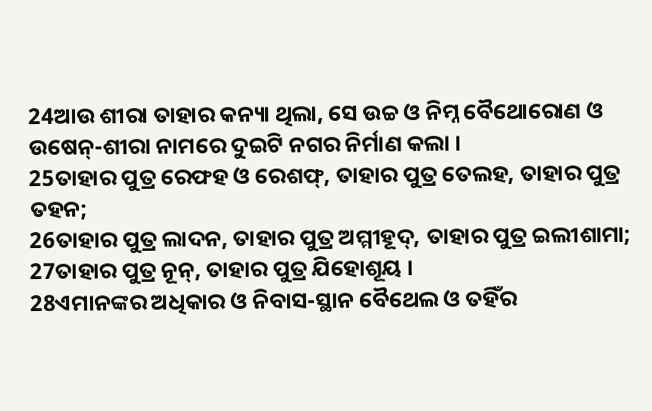24ଆଉ ଶୀରା ତାହାର କନ୍ୟା ଥିଲା, ସେ ଉଚ୍ଚ ଓ ନିମ୍ନ ବୈଥୋରୋଣ ଓ ଉଷେନ୍-ଶୀରା ନାମରେ ଦୁଇଟି ନଗର ନିର୍ମାଣ କଲା ।
25ତାହାର ପୁତ୍ର ରେଫହ ଓ ରେଶଫ୍, ତାହାର ପୁତ୍ର ତେଲହ, ତାହାର ପୁତ୍ର ତହନ;
26ତାହାର ପୁତ୍ର ଲାଦନ, ତାହାର ପୁତ୍ର ଅମ୍ମୀହୂଦ୍, ତାହାର ପୁତ୍ର ଇଲୀଶାମା;
27ତାହାର ପୁତ୍ର ନୂନ୍, ତାହାର ପୁତ୍ର ଯିହୋଶୂୟ ।
28ଏମାନଙ୍କର ଅଧିକାର ଓ ନିବାସ-ସ୍ଥାନ ବୈଥେଲ ଓ ତହିଁର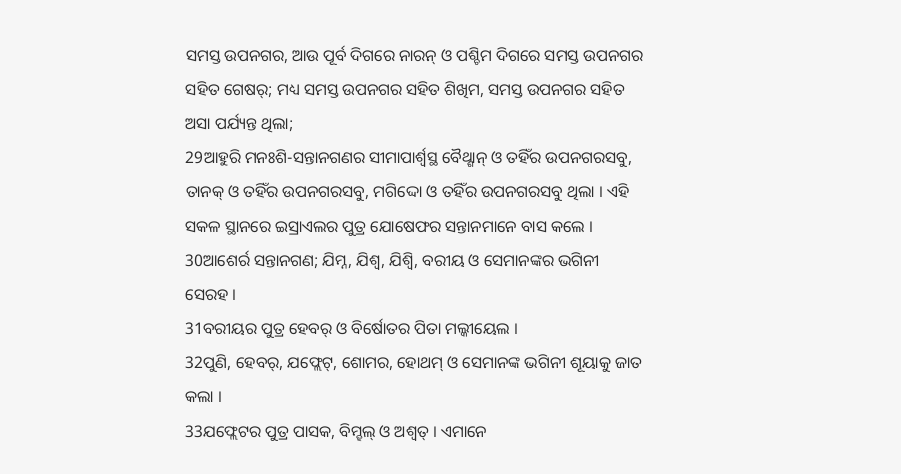ସମସ୍ତ ଉପନଗର, ଆଉ ପୂର୍ବ ଦିଗରେ ନାରନ୍ ଓ ପଶ୍ଚିମ ଦିଗରେ ସମସ୍ତ ଉପନଗର ସହିତ ଗେଷର୍; ମଧ୍ୟ ସମସ୍ତ ଉପନଗର ସହିତ ଶିଖିମ, ସମସ୍ତ ଉପନଗର ସହିତ ଅସା ପର୍ଯ୍ୟନ୍ତ ଥିଲା;
29ଆହୁରି ମନଃଶି-ସନ୍ତାନଗଣର ସୀମାପାର୍ଶ୍ୱସ୍ଥ ବୈଥ୍ଶାନ୍ ଓ ତହିଁର ଉପନଗରସବୁ, ତାନକ୍ ଓ ତହିଁର ଉପନଗରସବୁ, ମଗିଦ୍ଦୋ ଓ ତହିଁର ଉପନଗରସବୁ ଥିଲା । ଏହି ସକଳ ସ୍ଥାନରେ ଇସ୍ରାଏଲର ପୁତ୍ର ଯୋଷେଫର ସନ୍ତାନମାନେ ବାସ କଲେ ।
30ଆଶେର୍ର ସନ୍ତାନଗଣ; ଯିମ୍ନ, ଯିଶ୍ବ, ଯିଶ୍ବି, ବରୀୟ ଓ ସେମାନଙ୍କର ଭଗିନୀ ସେରହ ।
31ବରୀୟର ପୁତ୍ର ହେବର୍ ଓ ବିର୍ଷୋତର ପିତା ମଲ୍କୀୟେଲ ।
32ପୁଣି, ହେବର୍, ଯଫ୍ଲେଟ୍, ଶୋମର, ହୋଥମ୍ ଓ ସେମାନଙ୍କ ଭଗିନୀ ଶୂୟାକୁ ଜାତ କଲା ।
33ଯଫ୍ଲେଟର ପୁତ୍ର ପାସକ, ବିମ୍ହଲ୍ ଓ ଅଶ୍ୱତ୍ । ଏମାନେ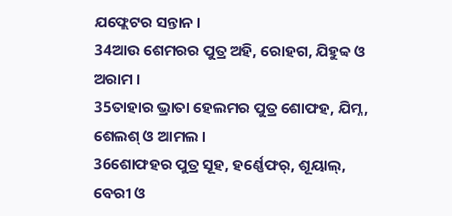ଯଫ୍ଲେଟର ସନ୍ତାନ ।
34ଆଉ ଶେମରର ପୁତ୍ର ଅହି, ରୋହଗ, ଯିହୁବ୍ବ ଓ ଅରାମ ।
35ତାହାର ଭ୍ରାତା ହେଲମର ପୁତ୍ର ଶୋଫହ, ଯିମ୍ନ, ଶେଲଶ୍ ଓ ଆମଲ ।
36ଶୋଫହର ପୁତ୍ର ସୂହ, ହର୍ଣ୍ଣେଫର୍, ଶୂୟାଲ୍, ବେରୀ ଓ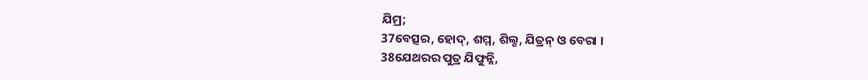ଯିମ୍ର;
37ବେତ୍ସର, ହୋଦ୍, ଶମ୍ମ, ଶିଲ୍ଶ, ଯିତ୍ରନ୍ ଓ ବେରା ।
38ଯେଥରର ପୁତ୍ର ଯିଫୁନ୍ନି,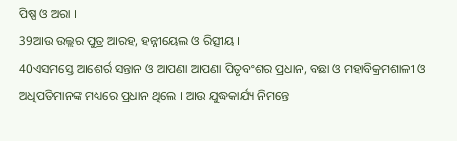ପିଷ୍ପ ଓ ଅରା ।
39ଆଉ ଉଲ୍ଲର ପୁତ୍ର ଆରହ, ହନ୍ନୀୟେଲ ଓ ରିତ୍ସୀୟ ।
40ଏସମସ୍ତେ ଆଶେର୍ର ସନ୍ତାନ ଓ ଆପଣା ଆପଣା ପିତୃବଂଶର ପ୍ରଧାନ, ବଛା ଓ ମହାବିକ୍ରମଶାଳୀ ଓ ଅଧିପତିମାନଙ୍କ ମଧ୍ୟରେ ପ୍ରଧାନ ଥିଲେ । ଆଉ ଯୁଦ୍ଧକାର୍ଯ୍ୟ ନିମନ୍ତେ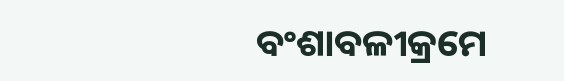ବଂଶାବଳୀକ୍ରମେ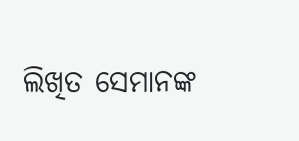ଲିଖିତ ସେମାନଙ୍କ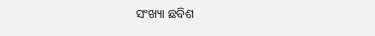ସଂଖ୍ୟା ଛବିଶ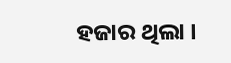ହଜାର ଥିଲା ।